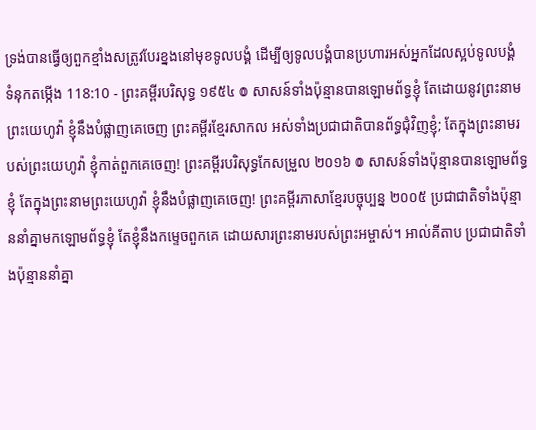ទ្រង់បានធ្វើឲ្យពួកខ្មាំងសត្រូវបែរខ្នងនៅមុខទូលបង្គំ ដើម្បីឲ្យទូលបង្គំបានប្រហារអស់អ្នកដែលស្អប់ទូលបង្គំ
ទំនុកតម្កើង 118:10 - ព្រះគម្ពីរបរិសុទ្ធ ១៩៥៤ ៙ សាសន៍ទាំងប៉ុន្មានបានឡោមព័ទ្ធខ្ញុំ តែដោយនូវព្រះនាមព្រះយេហូវ៉ា ខ្ញុំនឹងបំផ្លាញគេចេញ ព្រះគម្ពីរខ្មែរសាកល អស់ទាំងប្រជាជាតិបានព័ទ្ធជុំវិញខ្ញុំ; តែក្នុងព្រះនាមរបស់ព្រះយេហូវ៉ា ខ្ញុំកាត់ពួកគេចេញ! ព្រះគម្ពីរបរិសុទ្ធកែសម្រួល ២០១៦ ៙ សាសន៍ទាំងប៉ុន្មានបានឡោមព័ទ្ធខ្ញុំ តែក្នុងព្រះនាមព្រះយេហូវ៉ា ខ្ញុំនឹងបំផ្លាញគេចេញ! ព្រះគម្ពីរភាសាខ្មែរបច្ចុប្បន្ន ២០០៥ ប្រជាជាតិទាំងប៉ុន្មាននាំគ្នាមកឡោមព័ទ្ធខ្ញុំ តែខ្ញុំនឹងកម្ទេចពួកគេ ដោយសារព្រះនាមរបស់ព្រះអម្ចាស់។ អាល់គីតាប ប្រជាជាតិទាំងប៉ុន្មាននាំគ្នា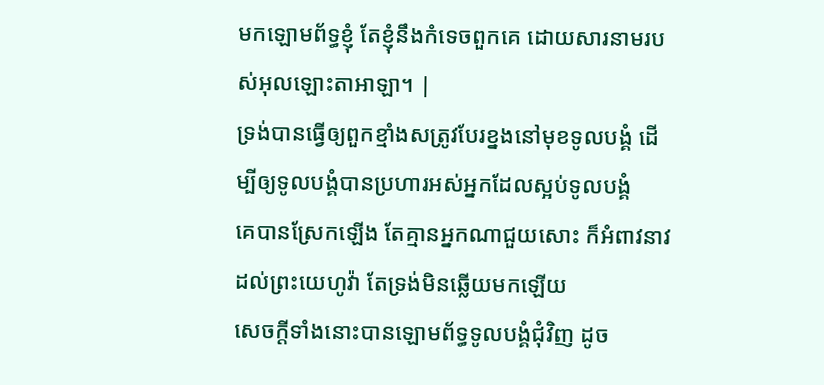មកឡោមព័ទ្ធខ្ញុំ តែខ្ញុំនឹងកំទេចពួកគេ ដោយសារនាមរបស់អុលឡោះតាអាឡា។ |
ទ្រង់បានធ្វើឲ្យពួកខ្មាំងសត្រូវបែរខ្នងនៅមុខទូលបង្គំ ដើម្បីឲ្យទូលបង្គំបានប្រហារអស់អ្នកដែលស្អប់ទូលបង្គំ
គេបានស្រែកឡើង តែគ្មានអ្នកណាជួយសោះ ក៏អំពាវនាវដល់ព្រះយេហូវ៉ា តែទ្រង់មិនឆ្លើយមកឡើយ
សេចក្ដីទាំងនោះបានឡោមព័ទ្ធទូលបង្គំជុំវិញ ដូច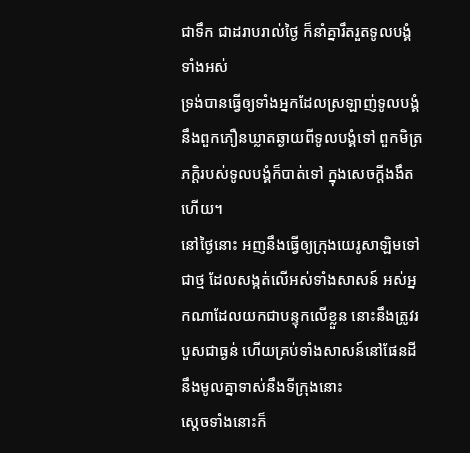ជាទឹក ជាដរាបរាល់ថ្ងៃ ក៏នាំគ្នារឹតរួតទូលបង្គំទាំងអស់
ទ្រង់បានធ្វើឲ្យទាំងអ្នកដែលស្រឡាញ់ទូលបង្គំ នឹងពួកភឿនឃ្លាតឆ្ងាយពីទូលបង្គំទៅ ពួកមិត្រភក្តិរបស់ទូលបង្គំក៏បាត់ទៅ ក្នុងសេចក្ដីងងឹតហើយ។
នៅថ្ងៃនោះ អញនឹងធ្វើឲ្យក្រុងយេរូសាឡិមទៅជាថ្ម ដែលសង្កត់លើអស់ទាំងសាសន៍ អស់អ្នកណាដែលយកជាបន្ទុកលើខ្លួន នោះនឹងត្រូវរបួសជាធ្ងន់ ហើយគ្រប់ទាំងសាសន៍នៅផែនដី នឹងមូលគ្នាទាស់នឹងទីក្រុងនោះ
ស្តេចទាំងនោះក៏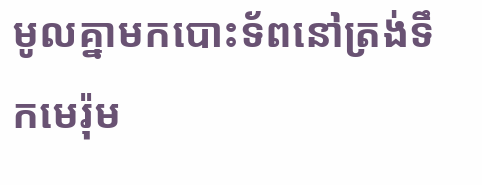មូលគ្នាមកបោះទ័ពនៅត្រង់ទឹកមេរ៉ុម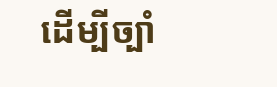ដើម្បីច្បាំ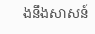ងនឹងសាសន៍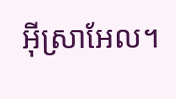អ៊ីស្រាអែល។